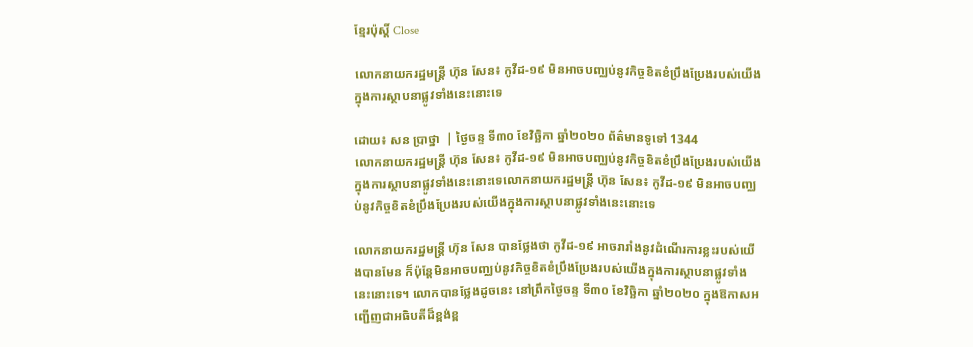ខ្មែរប៉ុស្ដិ៍ Close

លោកនាយករដ្ឋមន្រ្តី ហ៊ុន សែន៖ កូវីដ-១៩ មិនអាចបញ្ឈប់នូវកិច្ចខិតខំប្រឹងប្រែងរបស់យើងក្នុងការស្ថាបនាផ្លូវទាំងនេះនោះទេ

ដោយ៖ សន ប្រាថ្នា  | ថ្ងៃចន្ទ ទី៣០ ខែវិច្ឆិកា ឆ្នាំ២០២០ ព័ត៌មានទូទៅ 1344
លោកនាយករដ្ឋមន្រ្តី ហ៊ុន សែន៖ កូវីដ-១៩ មិនអាចបញ្ឈប់នូវកិច្ចខិតខំប្រឹងប្រែងរបស់យើងក្នុងការស្ថាបនាផ្លូវទាំងនេះនោះទេលោកនាយករដ្ឋមន្រ្តី ហ៊ុន សែន៖ កូវីដ-១៩ មិនអាចបញ្ឈប់នូវកិច្ចខិតខំប្រឹងប្រែងរបស់យើងក្នុងការស្ថាបនាផ្លូវទាំងនេះនោះទេ

លោកនាយករដ្ឋមន្រ្តី ហ៊ុន សែន បានថ្លែងថា កូវីដ-១៩ អាចរារាំងនូវដំណើរការខ្លះរបស់យើងបានមែន ក៏ប៉ុន្តែមិនអាចបញ្ឈប់នូវកិច្ចខិតខំប្រឹងប្រែងរបស់យើងក្នុងការស្ថាបនាផ្លូវទាំងនេះនោះទេ។ លោកបានថ្លែងដូចនេះ នៅព្រឹកថ្ងៃចន្ទ ទី៣០ ខែវិច្ឆិកា ឆ្នាំ២០២០ ក្នុងឱកាសអញ្ជើញជាអធិបតីដ៏ខ្ពង់ខ្ព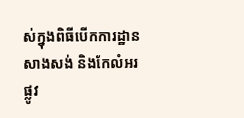ស់ក្នុងពិធីបើកការដ្ឋានសាងសង់ និងកែលំអរផ្លូវ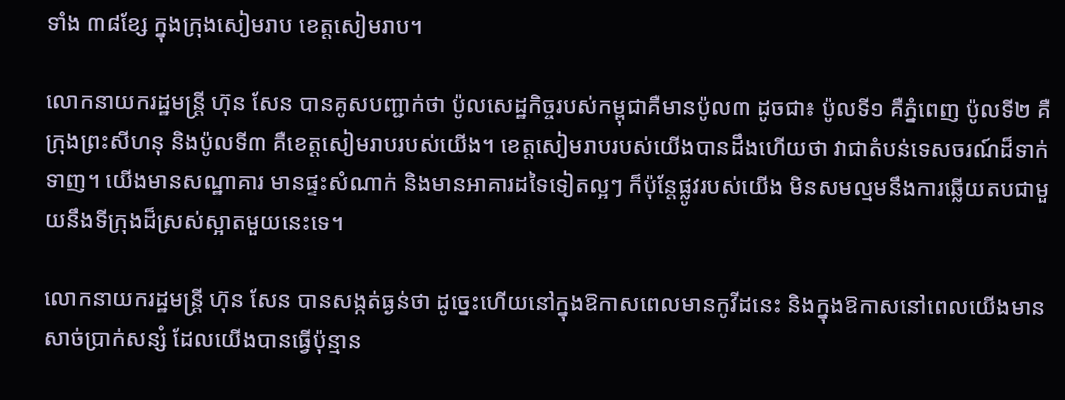ទាំង ៣៨ខ្សែ ក្នុងក្រុងសៀមរាប ខេត្តសៀមរាប។

លោកនាយករដ្ឋមន្រ្តី ហ៊ុន សែន បានគូសបញ្ជាក់ថា ប៉ូលសេដ្ឋកិច្ចរបស់កម្ពុជាគឺមានប៉ូល៣ ដូចជា៖ ប៉ូលទី១ គឺភ្នំពេញ ប៉ូលទី២ គឺក្រុងព្រះសីហនុ និងប៉ូលទី៣ គឺខេត្តសៀមរាបរបស់យើង។ ខេត្តសៀមរាបរបស់យើងបានដឹងហើយថា វាជាតំបន់ទេសចរណ៍ដ៏ទាក់ទាញ។ យើងមានសណ្ឋាគារ មានផ្ទះសំណាក់ និងមានអាគារដទៃទៀតល្អៗ ក៏ប៉ុន្តែផ្លូវរបស់យើង មិនសមល្មមនឹងការឆ្លើយតបជាមួយនឹងទីក្រុងដ៏ស្រស់ស្អាតមួយនេះទេ។

លោកនាយករដ្ឋមន្រ្តី ហ៊ុន សែន បានសង្កត់ធ្ងន់ថា ដូច្នេះហើយនៅក្នុងឱកាសពេលមានកូវីដនេះ និងក្នុងឱកាសនៅពេលយើងមានសាច់ប្រាក់សន្សំ ដែលយើងបានធ្វើប៉ុន្មាន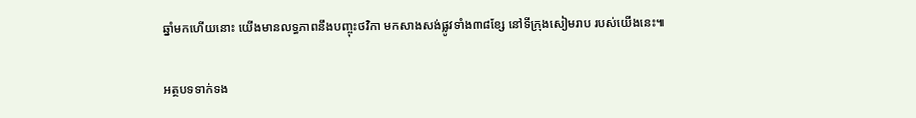ឆ្នាំមកហើយនោះ យើងមានលទ្ធភាពនឹងបញ្ចុះថវិកា មកសាងសង់ផ្លូវទាំង៣៨ខ្សែ នៅទីក្រុងសៀមរាប របស់យើងនេះ៕

អត្ថបទទាក់ទង